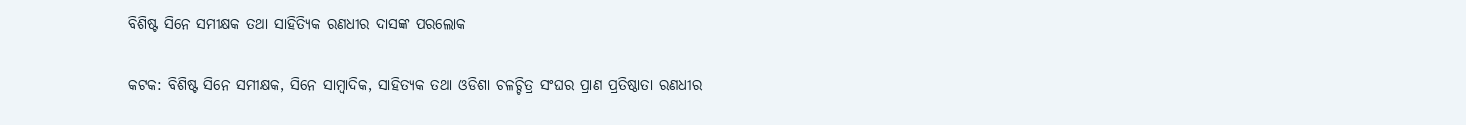ବିଶିଷ୍ଟ ସିନେ ସମୀକ୍ଷକ ତଥା ସାହିତ୍ୟିକ ରଣଧୀର ଦାସଙ୍କ ପରଲୋକ

କଟକ: ବିଶିଷ୍ଟ ସିନେ ସମୀକ୍ଷକ, ସିନେ ସାମ୍ବାଦିକ, ସାହିତ୍ୟକ ତଥା ଓଡିଶା ଚଳଚ୍ଚିତ୍ର ସଂଘର ପ୍ରାଣ ପ୍ରତିଷ୍ଠାତା ରଣଧୀର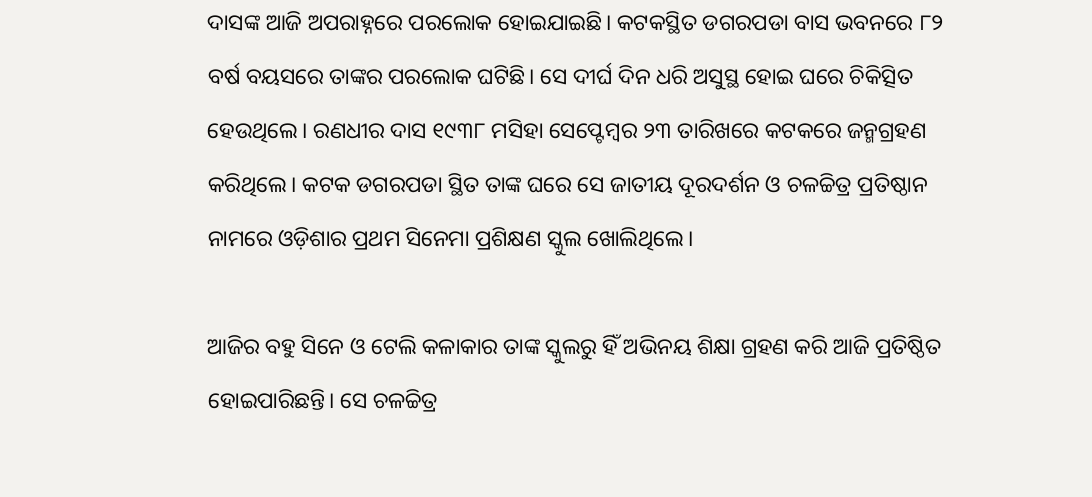ଦାସଙ୍କ ଆଜି ଅପରାହ୍ନରେ ପରଲୋକ ହୋଇଯାଇଛି। କଟକସ୍ଥିତ ଡଗରପଡା ବାସ ଭବନରେ ୮୨ ବର୍ଷ ବୟସରେ ତାଙ୍କର ପରଲୋକ ଘଟିଛି। ସେ ଦୀର୍ଘ ଦିନ ଧରି ଅସୁସ୍ଥ ହୋଇ ଘରେ ଚିକିତ୍ସିତ ହେଉଥିଲେ। ରଣଧୀର ଦାସ ୧୯୩୮ ମସିହା ସେପ୍ଟେମ୍ବର ୨୩ ତାରିଖରେ କଟକରେ ଜନ୍ମଗ୍ରହଣ କରିଥିଲେ। କଟକ ଡଗରପଡା ସ୍ଥିତ ତାଙ୍କ ଘରେ ସେ ଜାତୀୟ ଦୂରଦର୍ଶନ ଓ ଚଳଚ୍ଚିତ୍ର ପ୍ରତିଷ୍ଠାନ ନାମରେ ଓଡ଼ିଶାର ପ୍ରଥମ ସିନେମା ପ୍ରଶିକ୍ଷଣ ସ୍କୁଲ ଖୋଲିଥିଲେ।

ଆଜିର ବହୁ ସିନେ ଓ ଟେଲି କଳାକାର ତାଙ୍କ ସ୍କୁଲରୁ ହିଁ ଅଭିନୟ ଶିକ୍ଷା ଗ୍ରହଣ କରି ଆଜି ପ୍ରତିଷ୍ଠିତ ହୋଇପାରିଛନ୍ତି। ସେ ଚଳଚ୍ଚିତ୍ର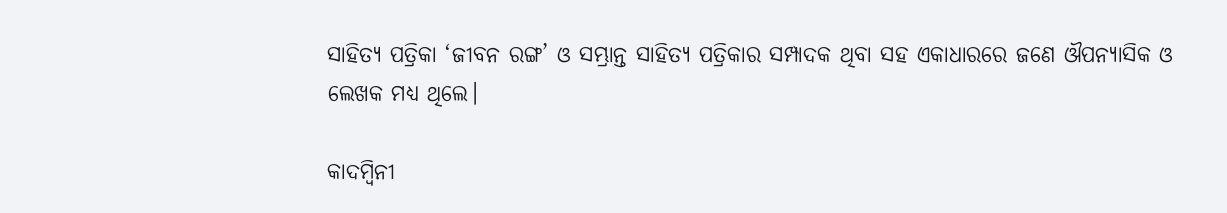ସାହିତ୍ୟ ପତ୍ରିକା ‘ଜୀବନ ରଙ୍ଗ’ ଓ ସମ୍ଭ୍ରାନ୍ତ ସାହିତ୍ୟ ପତ୍ରିକାର ସମ୍ପାଦକ ଥିବା ସହ ଏକାଧାରରେ ଜଣେ ଔପନ୍ୟାସିକ ଓ ଲେଖକ ମଧ୍ୟ ଥିଲେ।

କାଦମ୍ବିନୀ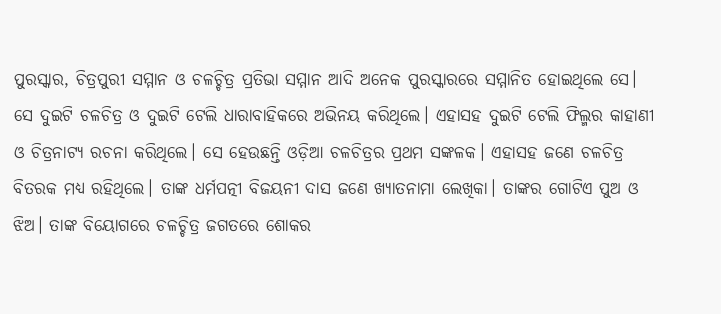ପୁରସ୍କାର, ଚିତ୍ରପୁରୀ ସମ୍ମାନ ଓ ଚଳଚ୍ଚିତ୍ର ପ୍ରତିଭା ସମ୍ମାନ ଆଦି ଅନେକ ପୁରସ୍କାରରେ ସମ୍ମାନିତ ହୋଇଥିଲେ ସେ। ସେ ଦୁଇଟି ଚଳଚିତ୍ର ଓ ଦୁଇଟି ଟେଲି ଧାରାବାହିକ‌ରେ ଅଭିନୟ କରିଥିଲେ। ଏହାସହ ଦୁଇଟି ଟେଲି ଫିଲ୍ମର କାହାଣୀ ଓ ଚିତ୍ରନାଟ୍ୟ ରଚନା କରିଥିଲେ। ସେ ହେଉଛନ୍ତି ଓଡ଼ିଆ ଚଳଚିତ୍ରର ପ୍ରଥମ ସଙ୍କଳକ। ଏହାସହ ଜଣେ ଚଳଚିତ୍ର ବିତରକ ମଧ୍ୟ ରହିଥିଲେ। ତାଙ୍କ ଧର୍ମପତ୍ନୀ ବିଜୟନୀ ଦାସ ଜଣେ ଖ୍ୟାତନାମା ଲେଖିକା। ତାଙ୍କର ଗୋଟିଏ ପୁଅ ଓ ଝିଅ। ତାଙ୍କ ବିୟୋଗରେ ଚଳଚ୍ଚିତ୍ର ଜଗତରେ ଶୋକର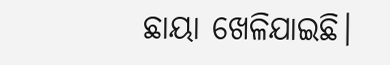ଛାୟା ଖେଳିଯାଇଛି।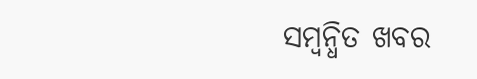ସମ୍ବନ୍ଧିତ ଖବର